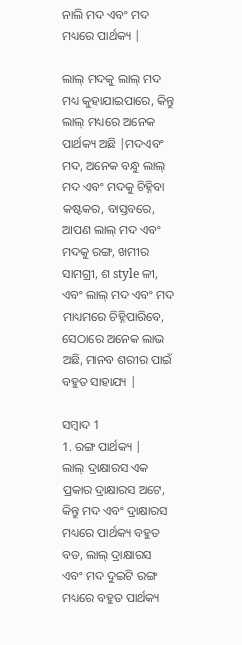ନାଲି ମଦ ଏବଂ ମଦ ମଧ୍ୟରେ ପାର୍ଥକ୍ୟ |

ଲାଲ୍ ମଦକୁ ଲାଲ୍ ମଦ ମଧ୍ୟ କୁହାଯାଇପାରେ, କିନ୍ତୁ ଲାଲ୍ ମଧ୍ୟରେ ଅନେକ ପାର୍ଥକ୍ୟ ଅଛି |ମଦଏବଂ ମଦ, ଅନେକ ବନ୍ଧୁ ଲାଲ୍ ମଦ ଏବଂ ମଦକୁ ଚିହ୍ନିବା କଷ୍ଟକର, ବାସ୍ତବରେ, ଆପଣ ଲାଲ୍ ମଦ ଏବଂ ମଦକୁ ରଙ୍ଗ, ଖମୀର ସାମଗ୍ରୀ, ଶ style ଳୀ, ଏବଂ ଲାଲ୍ ମଦ ଏବଂ ମଦ ମାଧ୍ୟମରେ ଚିହ୍ନିପାରିବେ, ସେଠାରେ ଅନେକ ଲାଭ ଅଛି, ମାନବ ଶରୀର ପାଇଁ ବହୁତ ସାହାଯ୍ୟ |

ସମ୍ବାଦ 1
1. ରଙ୍ଗ ପାର୍ଥକ୍ୟ |
ଲାଲ୍ ଦ୍ରାକ୍ଷାରସ ଏକ ପ୍ରକାର ଦ୍ରାକ୍ଷାରସ ଅଟେ, କିନ୍ତୁ ମଦ ଏବଂ ଦ୍ରାକ୍ଷାରସ ମଧ୍ୟରେ ପାର୍ଥକ୍ୟ ବହୁତ ବଡ, ଲାଲ୍ ଦ୍ରାକ୍ଷାରସ ଏବଂ ମଦ ଦୁଇଟି ରଙ୍ଗ ମଧ୍ୟରେ ବହୁତ ପାର୍ଥକ୍ୟ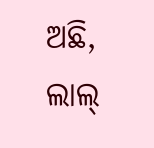ଅଛି, ଲାଲ୍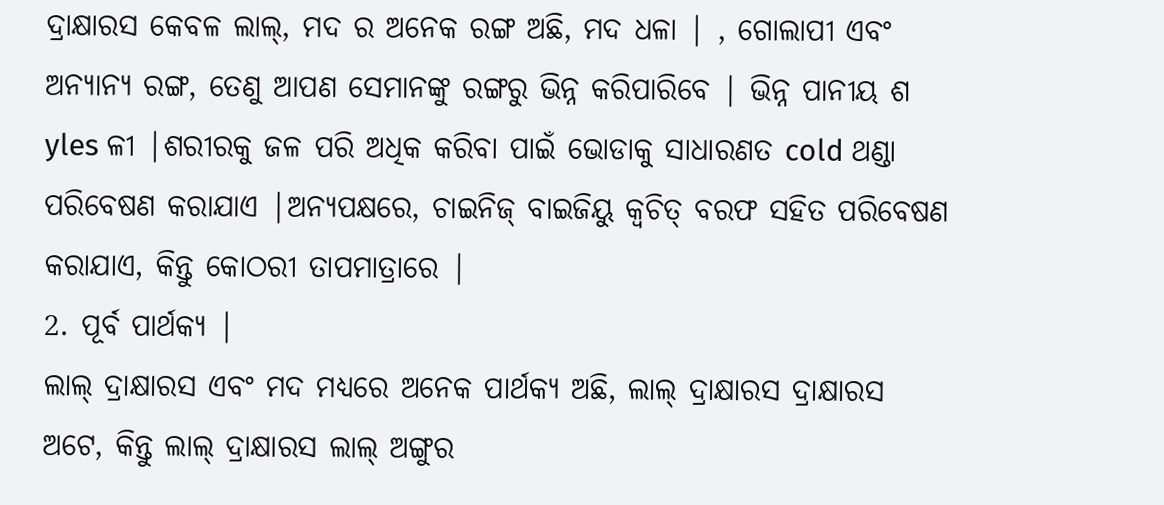ଦ୍ରାକ୍ଷାରସ କେବଳ ଲାଲ୍, ମଦ ର ଅନେକ ରଙ୍ଗ ଅଛି, ମଦ ଧଳା | , ଗୋଲାପୀ ଏବଂ ଅନ୍ୟାନ୍ୟ ରଙ୍ଗ, ତେଣୁ ଆପଣ ସେମାନଙ୍କୁ ରଙ୍ଗରୁ ଭିନ୍ନ କରିପାରିବେ | ଭିନ୍ନ ପାନୀୟ ଶ yles ଳୀ |ଶରୀରକୁ ଜଳ ପରି ଅଧିକ କରିବା ପାଇଁ ଭୋଡାକୁ ସାଧାରଣତ cold ଥଣ୍ଡା ପରିବେଷଣ କରାଯାଏ |ଅନ୍ୟପକ୍ଷରେ, ଚାଇନିଜ୍ ବାଇଜିୟୁ କ୍ୱଚିତ୍ ବରଫ ସହିତ ପରିବେଷଣ କରାଯାଏ, କିନ୍ତୁ କୋଠରୀ ତାପମାତ୍ରାରେ |
2. ପୂର୍ବ ପାର୍ଥକ୍ୟ |
ଲାଲ୍ ଦ୍ରାକ୍ଷାରସ ଏବଂ ମଦ ମଧ୍ୟରେ ଅନେକ ପାର୍ଥକ୍ୟ ଅଛି, ଲାଲ୍ ଦ୍ରାକ୍ଷାରସ ଦ୍ରାକ୍ଷାରସ ଅଟେ, କିନ୍ତୁ ଲାଲ୍ ଦ୍ରାକ୍ଷାରସ ଲାଲ୍ ଅଙ୍ଗୁର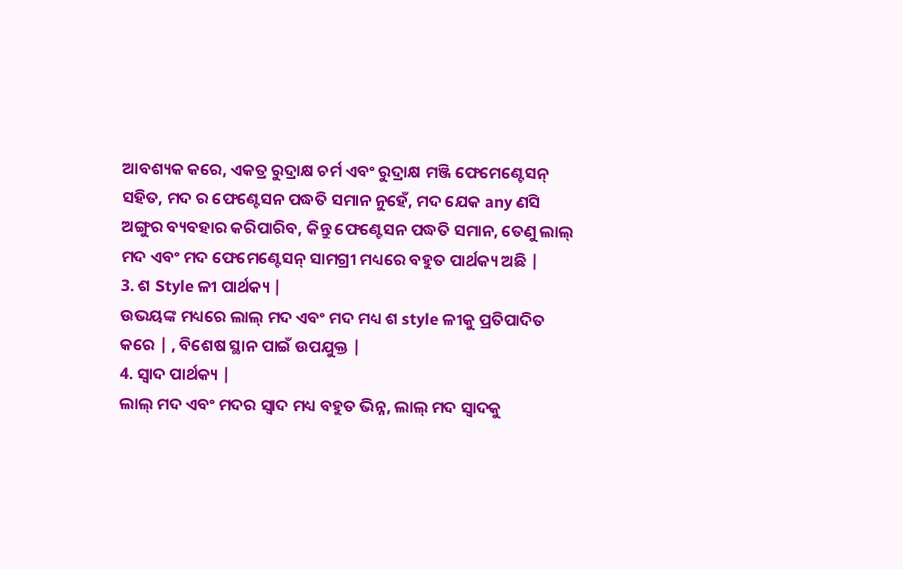ଆବଶ୍ୟକ କରେ, ଏକତ୍ର ରୁଦ୍ରାକ୍ଷ ଚର୍ମ ଏବଂ ରୁଦ୍ରାକ୍ଷ ମଞ୍ଜି ଫେମେଣ୍ଟେସନ୍ ସହିତ, ମଦ ର ଫେଣ୍ଟେସନ ପଦ୍ଧତି ସମାନ ନୁହେଁ, ମଦ ଯେକ any ଣସି ଅଙ୍ଗୁର ବ୍ୟବହାର କରିପାରିବ, କିନ୍ତୁ ଫେଣ୍ଟେସନ ପଦ୍ଧତି ସମାନ, ତେଣୁ ଲାଲ୍ ମଦ ଏବଂ ମଦ ଫେମେଣ୍ଟେସନ୍ ସାମଗ୍ରୀ ମଧ୍ୟରେ ବହୁତ ପାର୍ଥକ୍ୟ ଅଛି |
3. ଶ Style ଳୀ ପାର୍ଥକ୍ୟ |
ଉଭୟଙ୍କ ମଧ୍ୟରେ ଲାଲ୍ ମଦ ଏବଂ ମଦ ମଧ୍ୟ ଶ style ଳୀକୁ ପ୍ରତିପାଦିତ କରେ | , ବିଶେଷ ସ୍ଥାନ ପାଇଁ ଉପଯୁକ୍ତ |
4. ସ୍ୱାଦ ପାର୍ଥକ୍ୟ |
ଲାଲ୍ ମଦ ଏବଂ ମଦର ସ୍ୱାଦ ମଧ୍ୟ ବହୁତ ଭିନ୍ନ, ଲାଲ୍ ମଦ ସ୍ୱାଦକୁ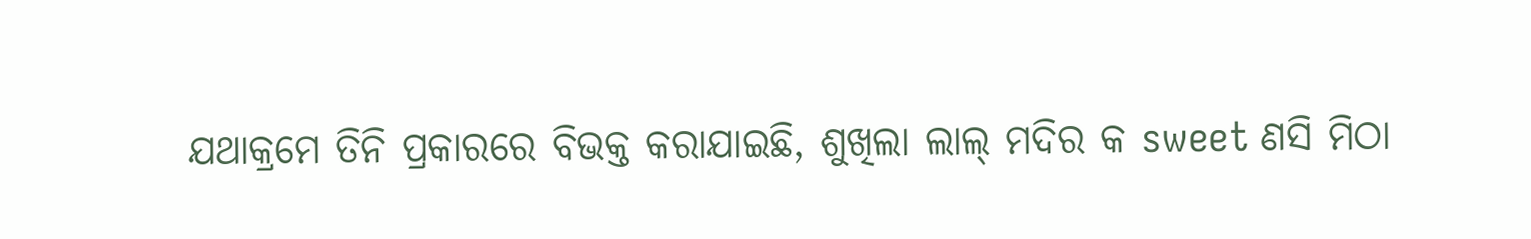ଯଥାକ୍ରମେ ତିନି ପ୍ରକାରରେ ବିଭକ୍ତ କରାଯାଇଛି, ଶୁଖିଲା ଲାଲ୍ ମଦିର କ sweet ଣସି ମିଠା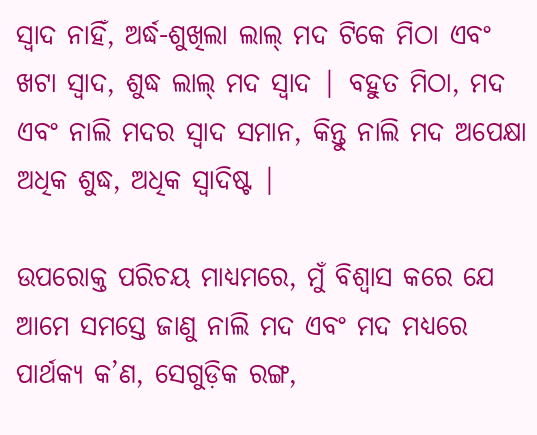ସ୍ୱାଦ ନାହିଁ, ଅର୍ଦ୍ଧ-ଶୁଖିଲା ଲାଲ୍ ମଦ ଟିକେ ମିଠା ଏବଂ ଖଟା ସ୍ୱାଦ, ଶୁଦ୍ଧ ଲାଲ୍ ମଦ ସ୍ୱାଦ | ବହୁତ ମିଠା, ମଦ ଏବଂ ନାଲି ମଦର ସ୍ୱାଦ ସମାନ, କିନ୍ତୁ ନାଲି ମଦ ଅପେକ୍ଷା ଅଧିକ ଶୁଦ୍ଧ, ଅଧିକ ସ୍ୱାଦିଷ୍ଟ |

ଉପରୋକ୍ତ ପରିଚୟ ମାଧ୍ୟମରେ, ମୁଁ ବିଶ୍ୱାସ କରେ ଯେ ଆମେ ସମସ୍ତେ ଜାଣୁ ନାଲି ମଦ ଏବଂ ମଦ ମଧ୍ୟରେ ପାର୍ଥକ୍ୟ କ’ଣ, ସେଗୁଡ଼ିକ ରଙ୍ଗ,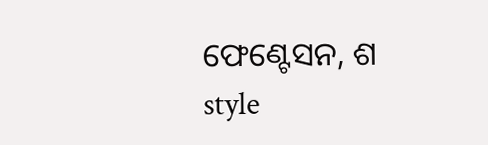ଫେଣ୍ଟେସନ, ଶ style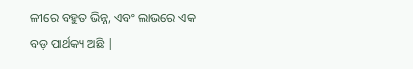ଳୀରେ ବହୁତ ଭିନ୍ନ, ଏବଂ ଲାଭରେ ଏକ ବଡ଼ ପାର୍ଥକ୍ୟ ଅଛି |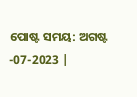ପୋଷ୍ଟ ସମୟ: ଅଗଷ୍ଟ -07-2023 |